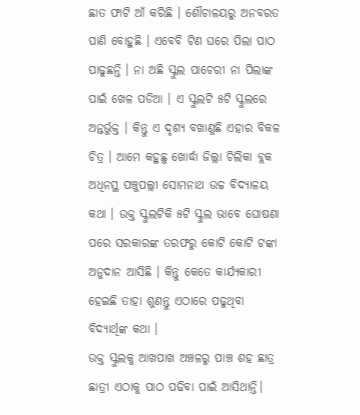ଛାତ ଫାଟି ଆଁ କରିଛି । ଶୌଚାଳୟରୁ ଅନବରତ ପାଣି ବୋହୁଛି । ଏବେବି ଟିଣ ଘରେ ପିଲା ପାଠ ପାଢୁଛନ୍ତି । ନା ଅଛି ସ୍କୁଲ ପାଚେରୀ ନା ପିଲାଙ୍କ ପାଇଁ ଖେଳ ପଡିଆ । ଏ ସ୍କୁଲଟି ୫ଟି ସ୍କୁଲରେ ଅନ୍ତର୍ଭୁକ୍ତ । କିନ୍ତୁ ଏ ଦୃଶ୍ୟ ବଖାଣୁଛି ଏହାର ବିକଳ ଚିତ୍ର । ଆମେ କହୁଛୁ ଖୋର୍ଦ୍ଧା ଜିଲ୍ଲା ଚିଲିକା ବ୍ଲକ ଅଧିନସ୍ଥ ପଞ୍ଚୁପଲ୍ଲୀ ସୋମନାଥ ଉଚ୍ଚ ବିଦ୍ୟାଳୟ କଥା । ଉକ୍ତ ସ୍କୁଲଟିକି ୫ଟି ସ୍କୁଲ ଭାବେ ଘୋଷଣା ପରେ ସରକାରଙ୍କ ତରଫରୁ କୋଟି କୋଟି ଟଙ୍କା ଅନୁଦାନ ଆସିଛି । କିନ୍ତୁ କେତେ କାର୍ଯ୍ୟକାରୀ ହେଇଛି ତାହା ଶୁଣନ୍ତୁ ଏଠାରେ ପଢୁଥିବା ବିଦ୍ୟାର୍ଥିଙ୍କ କଥା ।
ଉକ୍ତ ସ୍କୁଲକୁ ଆଖପାଖ ଅଞ୍ଚଳରୁ ପାଞ୍ଚ ଶହ ଛାତ୍ର ଛାତ୍ରୀ ଏଠାକୁ ପାଠ ପଢିବା ପାଇଁ ଆସିଥାନ୍ତି।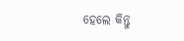ହେଲେ କିନ୍ତୁ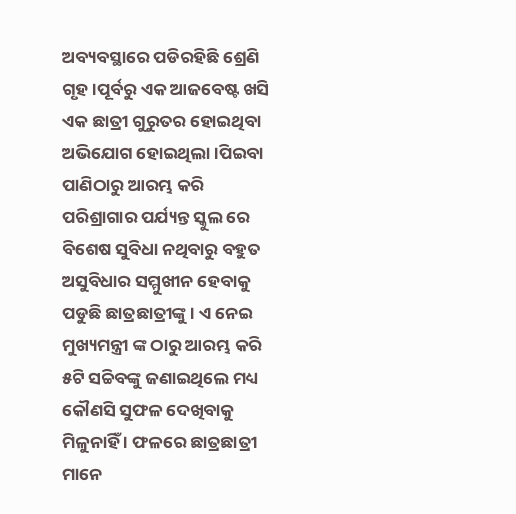ଅବ୍ୟବସ୍ଥାରେ ପଡିରହିଛି ଶ୍ରେଣି ଗୃହ ।ପୂର୍ବରୁ ଏକ ଆଜବେଷ୍ଟ ଖସି ଏକ ଛାତ୍ରୀ ଗୁରୁତର ହୋଇଥିବା ଅଭିଯୋଗ ହୋଇଥିଲା ।ପିଇବା ପାଣିଠାରୁ ଆରମ୍ଭ କରି ପରିଶ୍ରାଗାର ପର୍ଯ୍ୟନ୍ତ ସ୍କୁଲ ରେ ବିଶେଷ ସୁବିଧା ନଥିବାରୁ ବହୁତ ଅସୁବିଧାର ସମ୍ମୁଖୀନ ହେବାକୁ ପଡୁଛି ଛାତ୍ରଛାତ୍ରୀଙ୍କୁ । ଏ ନେଇ ମୁଖ୍ୟମନ୍ତ୍ରୀ ଙ୍କ ଠାରୁ ଆରମ୍ଭ କରି ୫ଟି ସଚ୍ଚିବଙ୍କୁ ଜଣାଇଥିଲେ ମଧ୍ୟ କୌଣସି ସୁଫଳ ଦେଖିବାକୁ ମିଳୁନାହିଁ । ଫଳରେ ଛାତ୍ରଛାତ୍ରୀ ମାନେ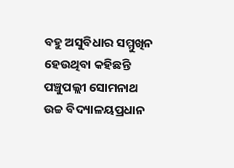ବହୁ ଅସୁବିଧାର ସମ୍ମୁଖିନ ହେଉଥିବା କହିଛନ୍ତି ପଞ୍ଚୁପଲ୍ଲୀ ସୋମନାଥ ଉଚ୍ଚ ବିଦ୍ୟାଳୟପ୍ରଧାନ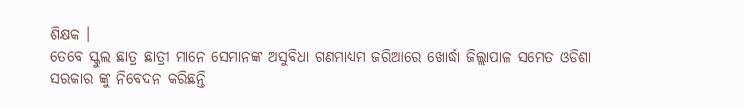ଶିକ୍ଷକ ।
ତେବେ ସ୍କୁଲ ଛାତ୍ର ଛାତ୍ରୀ ମାନେ ସେମାନଙ୍କ ଅସୁବିଧା ଗଣମାଧ୍ୟମ ଜରିଆରେ ଖୋର୍ଦ୍ଧା ଜିଲ୍ଲାପାଳ ସମେତ ଓଡିଶା ସରକାର ଙ୍କୁ ନିବେଦନ କରିଛନ୍ତି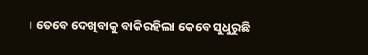। ତେବେ ଦେଖିବାକୁ ବାକିରହିଲା କେବେ ସୁଧୁରୁଛି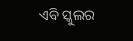ଏବି ସ୍କୁଲର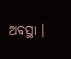ଅବସ୍ଥା ।